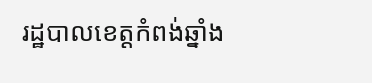រដ្ឋបាលខេត្តកំពង់ឆ្នាំង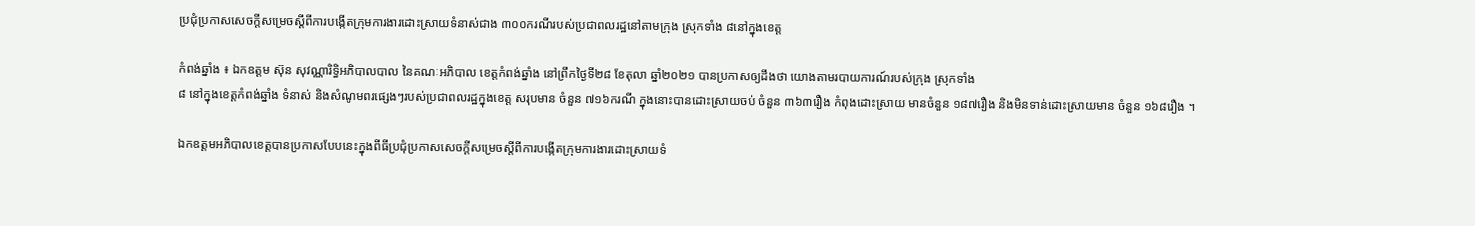ប្រជុំប្រកាសសេចក្តីសម្រេចស្ដីពីការបង្កើតក្រុមការងារដោះស្រាយទំនាស់ជាង ៣០០ករណីរបស់ប្រជាពលរដ្ឋនៅតាមក្រុង ស្រុកទាំង ៨នៅក្នុងខេត្ត

កំពង់ឆ្នាំង ៖ ឯកឧត្តម ស៊ុន សុវណ្ណារិទ្ធិអភិបាលបាល នៃគណៈអភិបាល ខេត្តកំពង់ឆ្នាំង នៅព្រឹកថ្ងៃទី២៨ ខែតុលា ឆ្នាំ២០២១ បានប្រកាសឲ្យដឹងថា យោងតាមរបាយការណ៍របស់ក្រុង ស្រុកទាំង
៨ នៅក្នុងខេត្តកំពង់ឆ្នាំង ទំនាស់ និងសំណូមពរផ្សេងៗរបស់ប្រជាពលរដ្ឋក្នុងខេត្ត សរុបមាន ចំនួន ៧១៦ករណី ក្នុងនោះបានដោះស្រាយចប់ ចំនួន ៣៦៣រឿង កំពុងដោះស្រាយ មានចំនួន ១៨៧រឿង និងមិនទាន់ដោះស្រាយមាន ចំនួន ១៦៨រឿង ។

ឯកឧត្តមអភិបាលខេត្តបានប្រកាសបែបនេះក្នុងពីធីប្រជុំប្រកាសសេចក្តីសម្រេចស្តីពីការបង្កើតក្រុមការងារដោះស្រាយទំ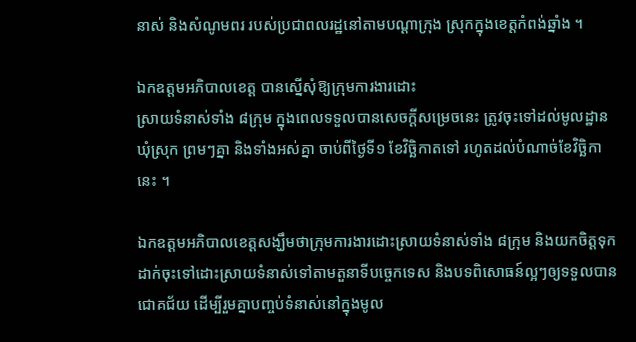នាស់ និងសំណូមពរ របស់ប្រជាពលរដ្ឋនៅតាមបណ្ដាក្រុង ស្រុកក្នុងខេត្តកំពង់ឆ្នាំង ។

ឯកឧត្តមអភិបាលខេត្ត បានស្នើសុំឱ្យក្រុមការងារដោះ
ស្រាយទំនាស់ទាំង ៨ក្រុម ក្នុងពេលទទួលបានសេចក្តីសម្រេចនេះ ត្រូវចុះទៅដល់មូលដ្ឋាន ឃុំស្រុក ព្រមៗគ្នា និងទាំងអស់គ្នា ចាប់ពីថ្ងៃទី១ ខែវិច្ឆិកាតទៅ រហូតដល់បំណាច់ខែវិច្ឆិកានេះ ។

ឯកឧត្តមអភិបាលខេត្តសង្ឃឹមថាក្រុមការងារដោះស្រាយទំនាស់ទាំង ៨ក្រុម និងយកចិត្តទុកដាក់ចុះទៅដោះស្រាយទំនាស់ទៅតាមតួនាទីបច្ចេកទេស និងបទពិសោធន៍ល្អៗឲ្យទទួលបានជោគជ័យ ដើម្បីរួមគ្នាបញ្ចប់ទំនាស់នៅក្នុងមូល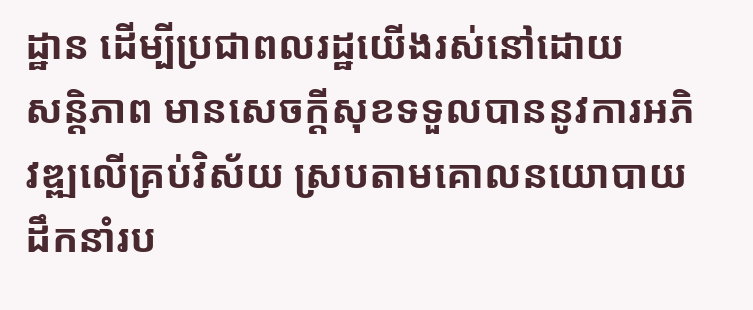ដ្ឋាន ដើម្បីប្រជាពលរដ្ឋយើងរស់នៅដោយ
សន្តិភាព មានសេចក្តីសុខទទួលបាននូវការអភិវឌ្ឍលើគ្រប់វិស័យ ស្របតាមគោលនយោបាយដឹកនាំរប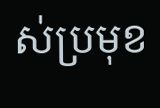ស់ប្រមុខ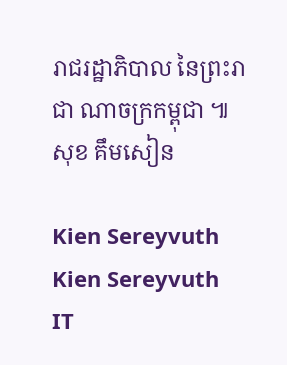រាជរដ្ឋាភិបាល នៃព្រះរាជា ណាចក្រកម្ពុជា ៕
សុខ គឹមសៀន

Kien Sereyvuth
Kien Sereyvuth
IT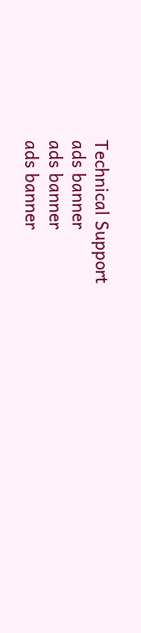Technical Support
ads banner
ads banner
ads banner